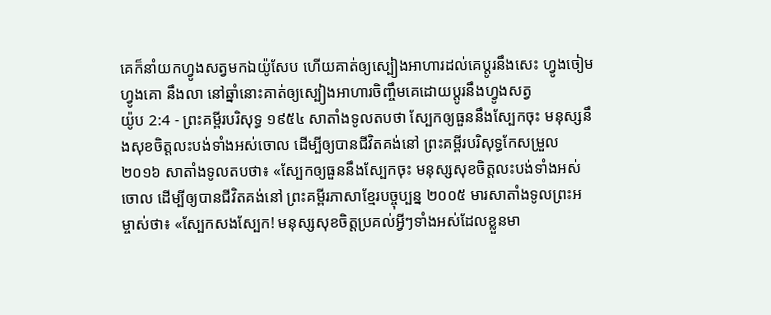គេក៏នាំយកហ្វូងសត្វមកឯយ៉ូសែប ហើយគាត់ឲ្យស្បៀងអាហារដល់គេប្តូរនឹងសេះ ហ្វូងចៀម ហ្វូងគោ នឹងលា នៅឆ្នាំនោះគាត់ឲ្យស្បៀងអាហារចិញ្ចឹមគេដោយប្តូរនឹងហ្វូងសត្វ
យ៉ូប 2:4 - ព្រះគម្ពីរបរិសុទ្ធ ១៩៥៤ សាតាំងទូលតបថា ស្បែកឲ្យធួននឹងស្បែកចុះ មនុស្សនឹងសុខចិត្តលះបង់ទាំងអស់ចោល ដើម្បីឲ្យបានជីវិតគង់នៅ ព្រះគម្ពីរបរិសុទ្ធកែសម្រួល ២០១៦ សាតាំងទូលតបថា៖ «ស្បែកឲ្យធួននឹងស្បែកចុះ មនុស្សសុខចិត្តលះបង់ទាំងអស់ចោល ដើម្បីឲ្យបានជីវិតគង់នៅ ព្រះគម្ពីរភាសាខ្មែរបច្ចុប្បន្ន ២០០៥ មារសាតាំងទូលព្រះអម្ចាស់ថា៖ «ស្បែកសងស្បែក! មនុស្សសុខចិត្តប្រគល់អ្វីៗទាំងអស់ដែលខ្លួនមា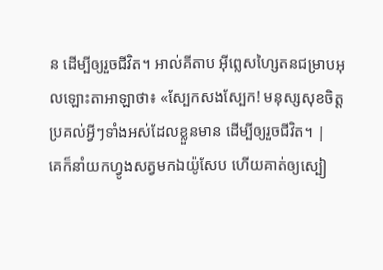ន ដើម្បីឲ្យរួចជីវិត។ អាល់គីតាប អ៊ីព្លេសហ្សៃតនជម្រាបអុលឡោះតាអាឡាថា៖ «ស្បែកសងស្បែក! មនុស្សសុខចិត្តប្រគល់អ្វីៗទាំងអស់ដែលខ្លួនមាន ដើម្បីឲ្យរួចជីវិត។ |
គេក៏នាំយកហ្វូងសត្វមកឯយ៉ូសែប ហើយគាត់ឲ្យស្បៀ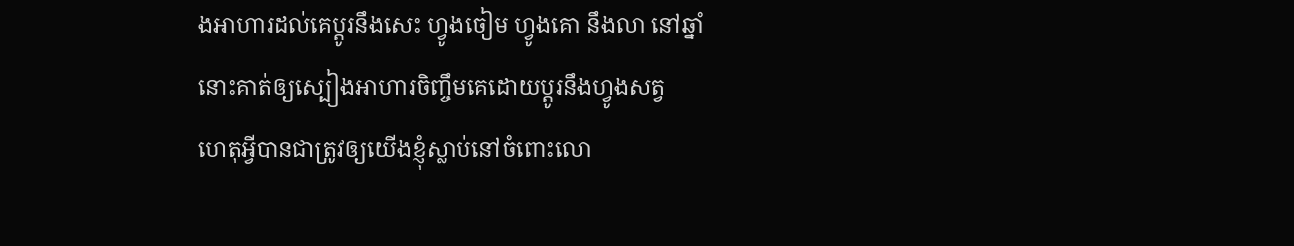ងអាហារដល់គេប្តូរនឹងសេះ ហ្វូងចៀម ហ្វូងគោ នឹងលា នៅឆ្នាំនោះគាត់ឲ្យស្បៀងអាហារចិញ្ចឹមគេដោយប្តូរនឹងហ្វូងសត្វ
ហេតុអ្វីបានជាត្រូវឲ្យយើងខ្ញុំស្លាប់នៅចំពោះលោ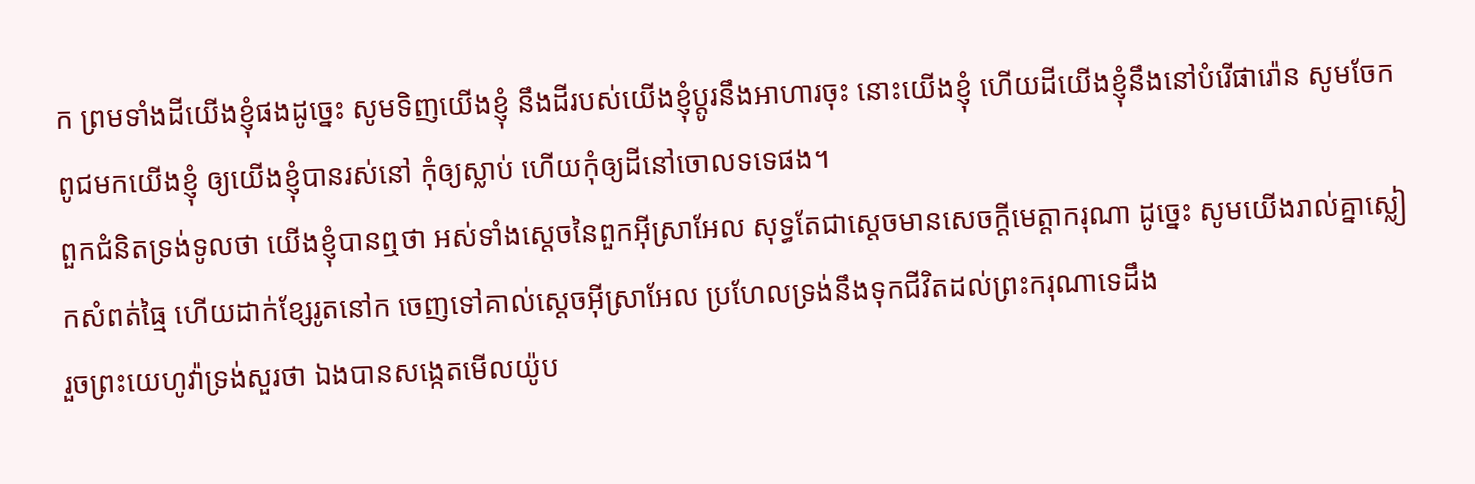ក ព្រមទាំងដីយើងខ្ញុំផងដូច្នេះ សូមទិញយើងខ្ញុំ នឹងដីរបស់យើងខ្ញុំប្តូរនឹងអាហារចុះ នោះយើងខ្ញុំ ហើយដីយើងខ្ញុំនឹងនៅបំរើផារ៉ោន សូមចែកពូជមកយើងខ្ញុំ ឲ្យយើងខ្ញុំបានរស់នៅ កុំឲ្យស្លាប់ ហើយកុំឲ្យដីនៅចោលទទេផង។
ពួកជំនិតទ្រង់ទូលថា យើងខ្ញុំបានឮថា អស់ទាំងស្តេចនៃពួកអ៊ីស្រាអែល សុទ្ធតែជាស្តេចមានសេចក្ដីមេត្តាករុណា ដូច្នេះ សូមយើងរាល់គ្នាស្លៀកសំពត់ធ្មៃ ហើយដាក់ខ្សែរូតនៅក ចេញទៅគាល់ស្តេចអ៊ីស្រាអែល ប្រហែលទ្រង់នឹងទុកជីវិតដល់ព្រះករុណាទេដឹង
រួចព្រះយេហូវ៉ាទ្រង់សួរថា ឯងបានសង្កេតមើលយ៉ូប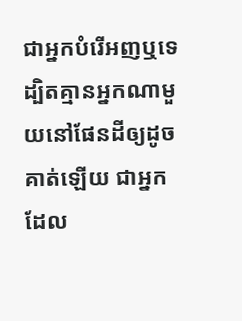ជាអ្នកបំរើអញឬទេ ដ្បិតគ្មានអ្នកណាមួយនៅផែនដីឲ្យដូចគាត់ឡើយ ជាអ្នកដែល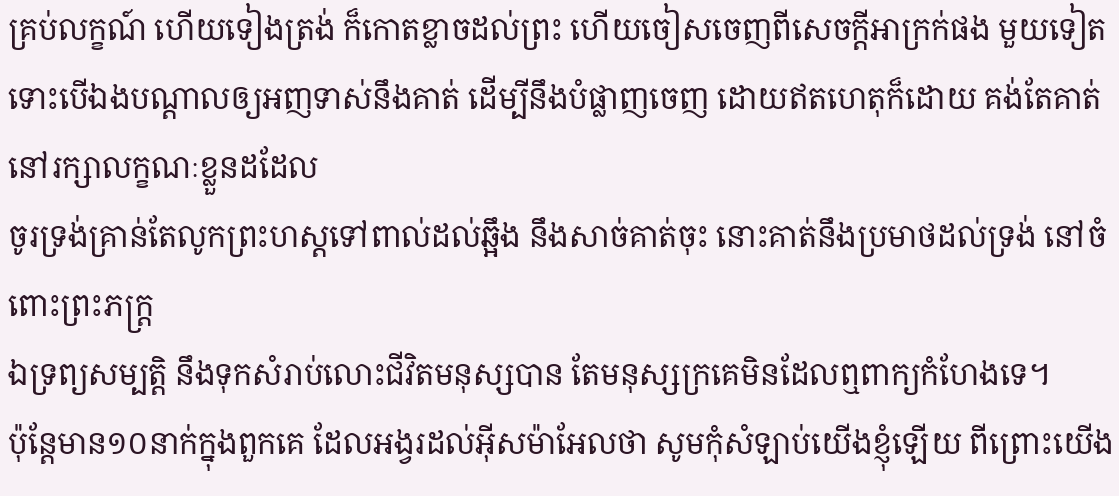គ្រប់លក្ខណ៍ ហើយទៀងត្រង់ ក៏កោតខ្លាចដល់ព្រះ ហើយចៀសចេញពីសេចក្ដីអាក្រក់ផង មួយទៀត ទោះបើឯងបណ្តាលឲ្យអញទាស់នឹងគាត់ ដើម្បីនឹងបំផ្លាញចេញ ដោយឥតហេតុក៏ដោយ គង់តែគាត់នៅរក្សាលក្ខណៈខ្លួនដដែល
ចូរទ្រង់គ្រាន់តែលូកព្រះហស្តទៅពាល់ដល់ឆ្អឹង នឹងសាច់គាត់ចុះ នោះគាត់នឹងប្រមាថដល់ទ្រង់ នៅចំពោះព្រះភក្ត្រ
ឯទ្រព្យសម្បត្តិ នឹងទុកសំរាប់លោះជីវិតមនុស្សបាន តែមនុស្សក្រគេមិនដែលឮពាក្យកំហែងទេ។
ប៉ុន្តែមាន១០នាក់ក្នុងពួកគេ ដែលអង្វរដល់អ៊ីសម៉ាអែលថា សូមកុំសំឡាប់យើងខ្ញុំឡើយ ពីព្រោះយើង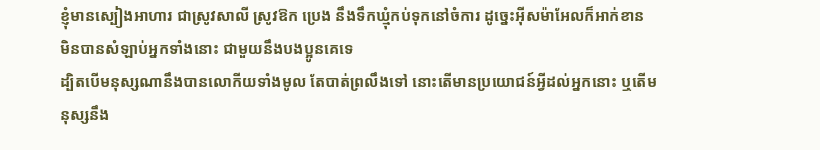ខ្ញុំមានស្បៀងអាហារ ជាស្រូវសាលី ស្រូវឱក ប្រេង នឹងទឹកឃ្មុំកប់ទុកនៅចំការ ដូច្នេះអ៊ីសម៉ាអែលក៏អាក់ខាន មិនបានសំឡាប់អ្នកទាំងនោះ ជាមួយនឹងបងប្អូនគេទេ
ដ្បិតបើមនុស្សណានឹងបានលោកីយទាំងមូល តែបាត់ព្រលឹងទៅ នោះតើមានប្រយោជន៍អ្វីដល់អ្នកនោះ ឬតើមនុស្សនឹង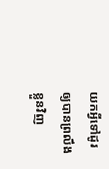យកអ្វីទៅដូរ ឲ្យបានព្រលឹងខ្លួនវិញ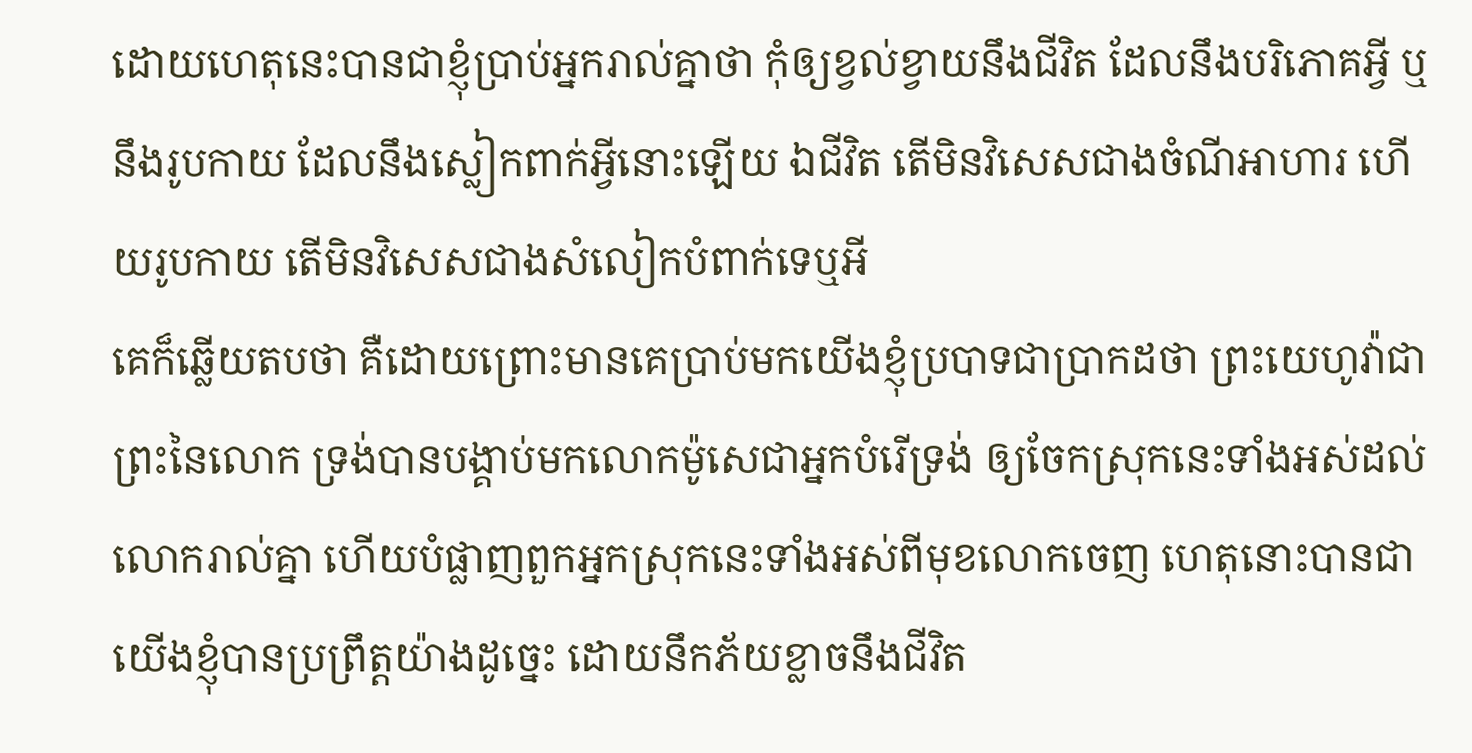ដោយហេតុនេះបានជាខ្ញុំប្រាប់អ្នករាល់គ្នាថា កុំឲ្យខ្វល់ខ្វាយនឹងជីវិត ដែលនឹងបរិភោគអ្វី ឬនឹងរូបកាយ ដែលនឹងស្លៀកពាក់អ្វីនោះឡើយ ឯជីវិត តើមិនវិសេសជាងចំណីអាហារ ហើយរូបកាយ តើមិនវិសេសជាងសំលៀកបំពាក់ទេឬអី
គេក៏ឆ្លើយតបថា គឺដោយព្រោះមានគេប្រាប់មកយើងខ្ញុំប្របាទជាប្រាកដថា ព្រះយេហូវ៉ាជាព្រះនៃលោក ទ្រង់បានបង្គាប់មកលោកម៉ូសេជាអ្នកបំរើទ្រង់ ឲ្យចែកស្រុកនេះទាំងអស់ដល់លោករាល់គ្នា ហើយបំផ្លាញពួកអ្នកស្រុកនេះទាំងអស់ពីមុខលោកចេញ ហេតុនោះបានជាយើងខ្ញុំបានប្រព្រឹត្តយ៉ាងដូច្នេះ ដោយនឹកភ័យខ្លាចនឹងជីវិត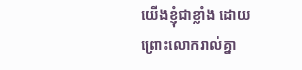យើងខ្ញុំជាខ្លាំង ដោយព្រោះលោករាល់គ្នា